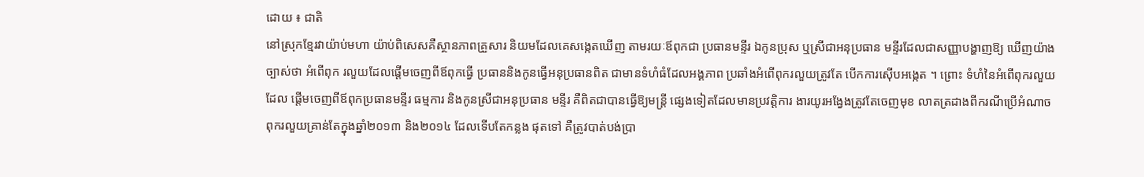ដោយ ៖ ជាតិ
នៅស្រុកខ្មែរវាយ៉ាប់មហា យ៉ាប់ពិសេសគឺស្ថានភាពគ្រួសារ និយមដែលគេសង្កេតឃើញ តាមរយៈឪពុកជា ប្រធានមន្ទីរ ឯកូនប្រុស ឬស្រីជាអនុប្រធាន មន្ទីរដែលជាសញ្ញាបង្ហាញឱ្យ ឃើញយ៉ាងច្បាស់ថា អំពើពុក រលួយដែលផ្តើមចេញពីឪពុកធ្វើ ប្រធាននិងកូនធ្វើអនុប្រធានពិត ជាមានទំហំធំដែលអង្គភាព ប្រឆាំងអំពើពុករលួយត្រូវតែ បើកការស៊ើបអង្កេត ។ ព្រោះ ទំហំនៃអំពើពុករលួយដែល ផ្តើមចេញពីឪពុកប្រធានមន្ទីរ ធម្មការ និងកូនស្រីជាអនុប្រធាន មន្ទីរ គឺពិតជាបានធ្វើឱ្យមន្ត្រី ផ្សេងទៀតដែលមានប្រវត្តិការ ងារយូរអង្វែងត្រូវតែចេញមុខ លាតត្រដាងពីករណីប្រើអំណាច ពុករលួយគ្រាន់តែក្នុងឆ្នាំ២០១៣ និង២០១៤ ដែលទើបតែកន្លង ផុតទៅ គឺត្រូវបាត់បង់ប្រា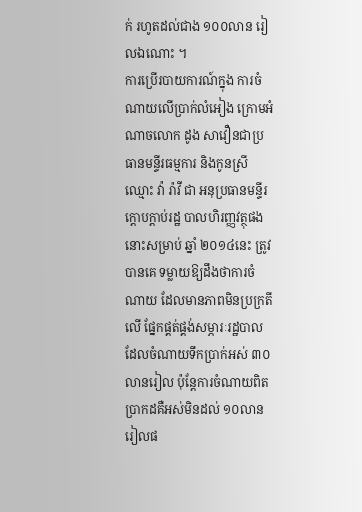ក់ រហូតដល់ជាង ១០០លាន រៀលឯណោះ ។
ការប្រើរបាយការណ៍ក្នុង ការចំណាយលើប្រាក់លំអៀង ក្រោមអំណាចលោក ដូង សាវឿនជាប្រធានមន្ទីរធម្មការ និងកូនស្រីឈ្មោះ វ៉ា រ៉ាវី ជា អនុប្រធានមន្ទីរក្តោបក្តាប់រដ្ឋ បាលហិរញ្ញវត្ថុផងនោះសម្រាប់ ឆ្នាំ ២០១៤នេះ ត្រូវបានគេ ទម្លាយឱ្យដឹងថាការចំណាយ ដែលមានភាពមិនប្រក្រតីលើ ផ្នែកផ្គត់ផ្គង់សម្ភារៈរដ្ឋបាល ដែលចំណាយទឹកប្រាក់អស់ ៣០លានរៀល ប៉ុន្តែការចំណាយពិតប្រាកដគឺអស់មិនដល់ ១០លានរៀលផ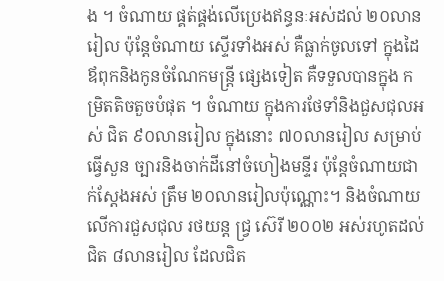ង ។ ចំណាយ ផ្គត់ផ្គង់លើប្រេងឥន្ធនៈអស់ដល់ ២០លានរៀល ប៉ុន្តែចំណាយ ស្ទើរទាំងអស់ គឺធ្លាក់ចូលទៅ ក្នុងដៃឪពុកនិងកូនចំណែកមន្ត្រី ផ្សេងទៀត គឺទទួលបានក្នុង កម្រិតតិចតួចបំផុត ។ ចំណាយ ក្នុងការថែទាំនិងជួសជុលអស់ ជិត ៩០លានរៀល ក្នុងនោះ ៧០លានរៀល សម្រាប់ធ្វើសួន ច្បារនិងចាក់ដីនៅចំហៀងមន្ទីរ ប៉ុន្តែចំណាយជាក់ស្តែងអស់ ត្រឹម ២០លានរៀលប៉ុណ្ណោះ។ និងចំណាយលើការជួសជុល រថយន្ត ជ្វ្រ ស៊េរី ២០០២ អស់រហូតដល់ជិត ៨លានរៀល ដែលជិត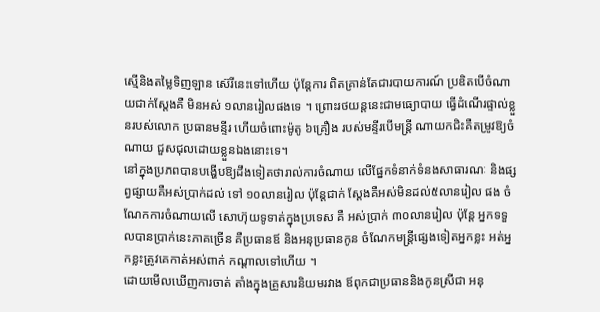ស្មើនិងតម្លៃទិញឡាន ស៊េរីនេះទៅហើយ ប៉ុន្តែការ ពិតគ្រាន់តែជារបាយការណ៍ ប្រឌិតបើចំណាយជាក់ស្តែងគឺ មិនអស់ ១លានរៀលផងទេ ។ ព្រោះរថយន្តនេះជាមធ្យោបាយ ធ្វើដំណើរផ្ទាល់ខ្លួនរបស់លោក ប្រធានមន្ទីរ ហើយចំពោះម៉ូតូ ៦គ្រឿង របស់មន្ទីរបើមន្ត្រី ណាយកជិះគឺតម្រូវឱ្យចំណាយ ជួសជុលដោយខ្លួនឯងនោះទេ។
នៅក្នុងប្រភពបានបង្ហើបឱ្យដឹងទៀតថារាល់ការចំណាយ លើផ្នែកទំនាក់ទំនងសាធារណៈ និងផ្សព្វផ្សាយគឺអស់ប្រាក់ដល់ ទៅ ១០លានរៀល ប៉ុន្តែជាក់ ស្តែងគឺអស់មិនដល់៥លានរៀល ផង ចំណែកការចំណាយលើ សោហ៊ុយទូទាត់ក្នុងប្រទេស គឺ អស់ប្រាក់ ៣០លានរៀល ប៉ុន្តែ អ្នកទទួលបានប្រាក់នេះភាគច្រើន គឺប្រធានឪ និងអនុប្រធានកូន ចំណែកមន្ត្រីផ្សេងទៀតអ្នកខ្លះ អត់អ្នកខ្លះត្រូវគេកាត់អស់ពាក់ កណ្តាលទៅហើយ ។
ដោយមើលឃើញការចាត់ តាំងក្នុងគ្រួសារនិយមរវាង ឪពុកជាប្រធាននិងកូនស្រីជា អនុ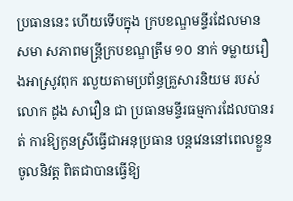ប្រធាននេះ ហើយទើបក្នុង ក្របខណ្ឌមន្ទីរដែលមានសមា សភាពមន្ត្រីក្របខណ្ឌត្រឹម ១០ នាក់ ទម្លាយរឿងអាស្រូវពុក រលួយតាមប្រព័ន្ធគ្រួសារនិយម របស់លោក ដូង សាវឿន ជា ប្រធានមន្ទីរធម្មការដែលបានរត់ ការឱ្យកូនស្រីធ្វើជាអនុប្រធាន បន្តវេននៅពេលខ្លួនចូលនិវត្ត ពិតជាបានធ្វើឱ្យ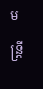មន្ត្រី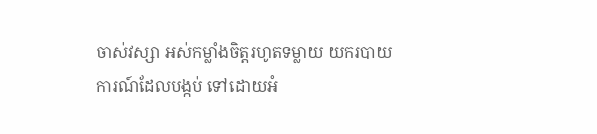ចាស់វស្សា អស់កម្លាំងចិត្តរហូតទម្លាយ យករបាយការណ៍ដែលបង្កប់ ទៅដោយអំ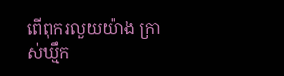ពើពុករលួយយ៉ាង ក្រាស់ឃ្មឹក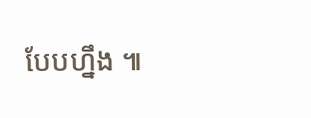បែបហ្នឹង ៕